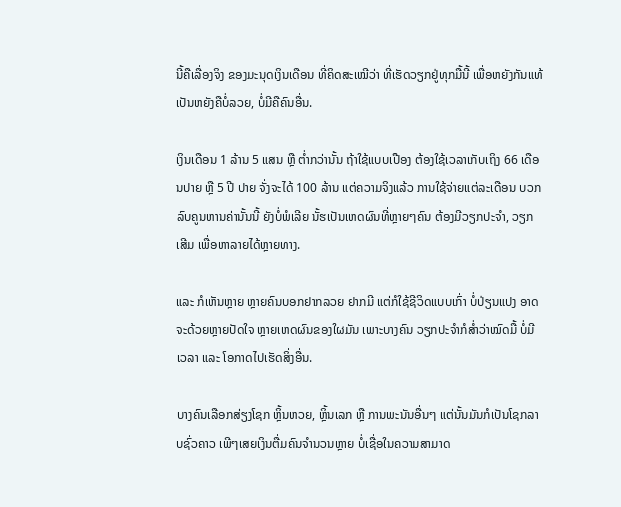ນີ້ຄືເລື່ອງຈິງ ຂອງມະນຸດເງິນເດືອນ ທີ່ຄິດສະເໝີວ່າ ທີ່ເຮັດວຽກຢູ່ທຸກມື້ນີ້ ເພື່ອຫຍັງກັນແທ້ ເປັນຫຍັງຄືບໍ່ລວຍ, ບໍ່ມີຄືຄົນອື່ນ.

ເງິນເດືອນ 1 ລ້ານ 5 ແສນ ຫຼື ຕ່ຳກວ່ານັ້ນ ຖ້າໃຊ້ແບບເປືອງ ຕ້ອງໃຊ້ເວລາເກັບເຖິງ 66 ເດືອນປາຍ ຫຼື 5 ປີ ປາຍ ຈັ່ງຈະໄດ້ 100 ລ້ານ ແຕ່ຄວາມຈິງແລ້ວ ການໃຊ້ຈ່າຍແຕ່ລະເດືອນ ບວກລົບຄູນຫານຄ່ານັ້ນນີ້ ຍັງບໍ່ພໍເລີຍ ນັ້ຮເປັນເຫດຜົນທີ່ຫຼາຍໆຄົນ ຕ້ອງມີວຽກປະຈຳ, ວຽກເສີມ ເພື່ອຫາລາຍໄດ້ຫຼາຍທາງ.

ແລະ ກໍເຫັນຫຼາຍ ຫຼາຍຄົນບອກຢາກລວຍ ຢາກມີ ແຕ່ກໍໃຊ້ຊີວິດແບບເກົ່າ ບໍ່ປ່ຽນແປງ ອາດຈະດ້ວຍຫຼາຍປັດໃຈ ຫຼາຍເຫດຜົນຂອງໃຜມັນ ເພາະບາງຄົນ ວຽກປະຈຳກໍສ່ຳວ່າໝົດມື້ ບໍ່ມີເວລາ ແລະ ໂອກາດໄປເຮັດສິ່ງອື່ນ.

ບາງຄົນເລືອກສ່ຽງໂຊກ ຫຼິ້ນຫວຍ, ຫຼິ້ນເລກ ຫຼື ການພະນັນອື່ນໆ ແຕ່ນັ້ນມັນກໍເປັນໂຊກລາບຊົ່ວຄາວ ເພີໆເສຍເງິນຕື່ມຄົນຈຳນວນຫຼາຍ ບໍ່ເຊື່ອໃນຄວາມສາມາດ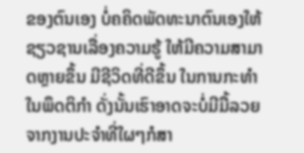ຂອງຕົນເອງ ບໍ່ຄຄິດພັດທະນາຕົນເອງໃຫ້ຊຽວຊານເລື່ອງຄວາມຮູ້ ໃຫ້ມີຄວາມສາມາດຫຼາຍຂຶ້ນ ມີຊີວິດທີ່ດີຂຶ້ນ ໃນການກະທຳ ໃນພຶດຕິກຳ ດັ່ງນັ້ນເຮົາອາດຈະບໍ່ມີມື້ລວຍຈາກງານປະຈຳທີ່ໃຜໆກໍສາ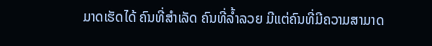ມາດເຮັດໄດ້ ຄົນທີ່ສຳເລັດ ຄົນທີ່ລ້ຳລວຍ ມີແຕ່ຄົນທີ່ມີຄວາມສາມາດ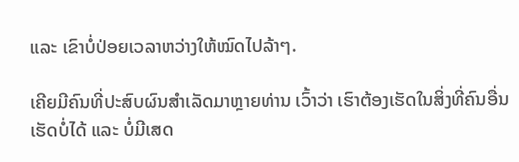ແລະ ເຂົາບໍ່ປ່ອຍເວລາຫວ່າງໃຫ້ໝົດໄປລ້າໆ.

ເຄີຍມີຄົນທີ່ປະສົບຜົນສຳເລັດມາຫຼາຍທ່ານ ເວົ້າວ່າ ເຮົາຕ້ອງເຮັດໃນສິ່ງທີ່ຄົນອື່ນເຮັດບໍ່ໄດ້ ແລະ ບໍ່ມີເສດ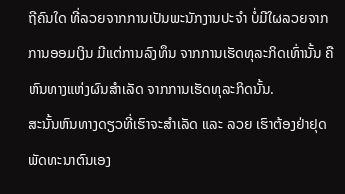ຖີຄົນໃດ ທີ່ລວຍຈາກການເປັນພະນັກງານປະຈຳ ບໍ່ມີໃຜລວຍຈາກການອອມເງິນ ມີແຕ່ການລົງທຶນ ຈາກການເຮັດທຸລະກິດເທົ່ານັ້ນ ຄືຫົນທາງແຫ່ງຜົນສຳເລັດ ຈາກການເຮັດທຸລະກິດນັ້ນ.
ສະນັ້ນຫົນທາງດຽວທີ່ເຮົາຈະສຳເລັດ ແລະ ລວຍ ເຮົາຕ້ອງຢ່າຢຸດພັດທະນາຕົນເອງ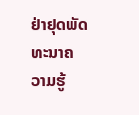ຢ່າຢຸດພັດທະນາຄວາມຮູ້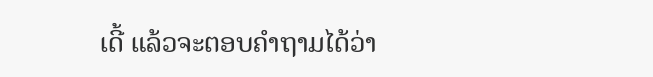ເດີ້ ແລ້ວຈະຕອບຄຳຖາມໄດ້ວ່າ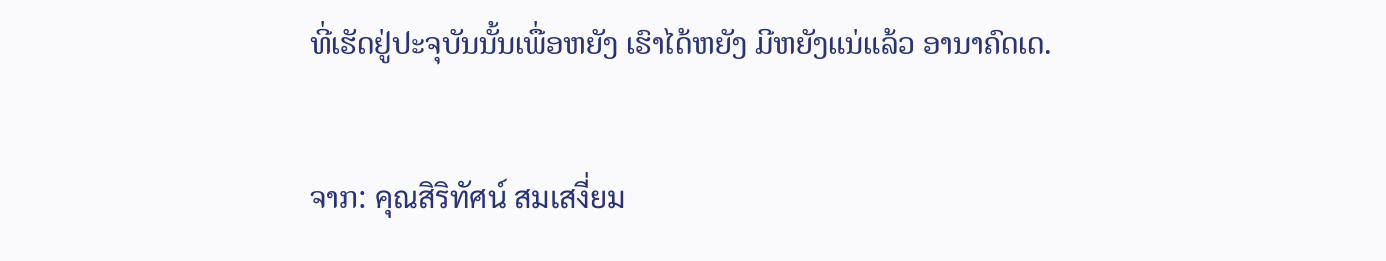ທີ່ເຮັດຢູ່ປະຈຸບັນນັ້ນເພື່ອຫຍັງ ເຮົາໄດ້ຫຍັງ ມີຫຍັງແນ່ແລ້ວ ອານາຄົດເດ.

ຈາກ: คุณสิริทัศน์ สมเสงี่ยม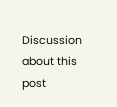Discussion about this post